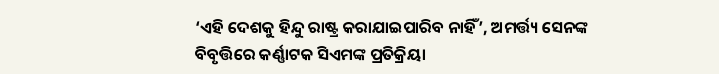‘ଏହି ଦେଶକୁ ହିନ୍ଦୁ ରାଷ୍ଟ୍ର କରାଯାଇପାରିବ ନାହିଁ’, ଅମର୍ତ୍ତ୍ୟ ସେନଙ୍କ ବିବୃତ୍ତିରେ କର୍ଣ୍ଣାଟକ ସିଏମଙ୍କ ପ୍ରତିକ୍ରିୟା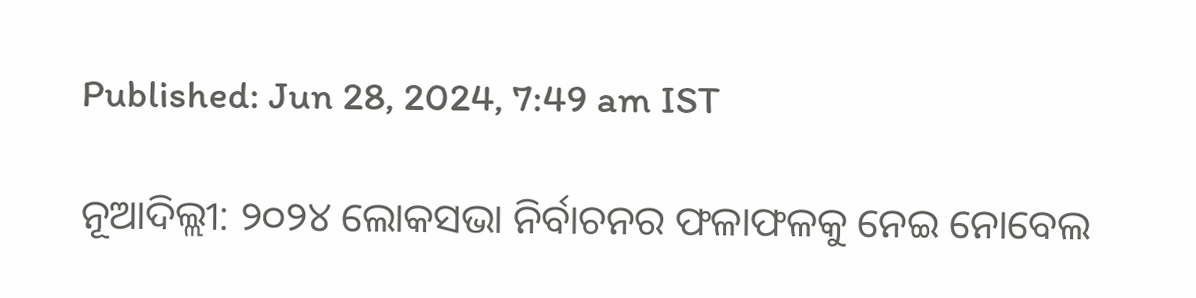Published: Jun 28, 2024, 7:49 am IST

ନୂଆଦିଲ୍ଲୀ: ୨୦୨୪ ଲୋକସଭା ନିର୍ବାଚନର ଫଳାଫଳକୁ ନେଇ ନୋବେଲ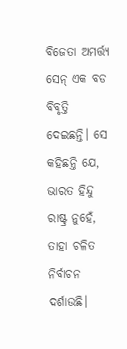ବିଜେତା ଅମର୍ତ୍ତ୍ୟ ସେନ୍ ଏକ ବଡ ବିବୃତ୍ତି ଦେଇଛନ୍ତି। ସେ କହିଛନ୍ତି ଯେ, ଭାରତ ହିନ୍ଦୁ ରାଷ୍ଟ୍ର ନୁହେଁ, ତାହା ଚଳିତ ନିର୍ବାଚନ ଦର୍ଶାଉଛି।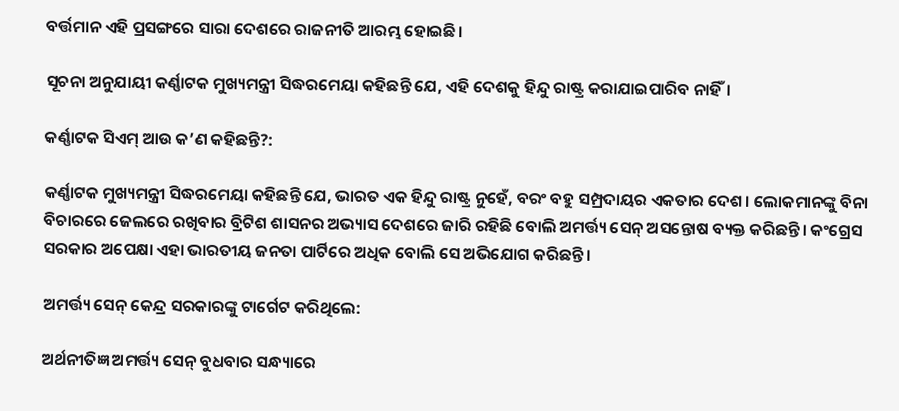ବର୍ତ୍ତମାନ ଏହି ପ୍ରସଙ୍ଗରେ ସାରା ଦେଶରେ ରାଜନୀତି ଆରମ୍ଭ ହୋଇଛି।

ସୂଚନା ଅନୁଯାୟୀ କର୍ଣ୍ଣାଟକ ମୁଖ୍ୟମନ୍ତ୍ରୀ ସିଦ୍ଧରମେୟା କହିଛନ୍ତି ଯେ, ଏହି ଦେଶକୁ ହିନ୍ଦୁ ରାଷ୍ଟ୍ର କରାଯାଇପାରିବ ନାହିଁ।

କର୍ଣ୍ଣାଟକ ସିଏମ୍ ଆଉ କ’ଣ କହିଛନ୍ତି?:

କର୍ଣ୍ଣାଟକ ମୁଖ୍ୟମନ୍ତ୍ରୀ ସିଦ୍ଧରମେୟା କହିଛନ୍ତି ଯେ, ଭାରତ ଏକ ହିନ୍ଦୁ ରାଷ୍ଟ୍ର ନୁହେଁ, ବରଂ ବହୁ ସମ୍ପ୍ରଦାୟର ଏକତାର ଦେଶ। ଲୋକମାନଙ୍କୁ ବିନା ବିଚାରରେ ଜେଲରେ ରଖିବାର ବ୍ରିଟିଶ ଶାସନର ଅଭ୍ୟାସ ଦେଶରେ ଜାରି ରହିଛି ବୋଲି ଅମର୍ତ୍ତ୍ୟ ସେନ୍ ଅସନ୍ତୋଷ ବ୍ୟକ୍ତ କରିଛନ୍ତି। କଂଗ୍ରେସ ସରକାର ଅପେକ୍ଷା ଏହା ଭାରତୀୟ ଜନତା ପାର୍ଟିରେ ଅଧିକ ବୋଲି ସେ ଅଭିଯୋଗ କରିଛନ୍ତି।

ଅମର୍ତ୍ତ୍ୟ ସେନ୍ କେନ୍ଦ୍ର ସରକାରଙ୍କୁ ଟାର୍ଗେଟ କରିଥିଲେ:

ଅର୍ଥନୀତିଜ୍ଞ ଅମର୍ତ୍ତ୍ୟ ସେନ୍ ବୁଧବାର ସନ୍ଧ୍ୟାରେ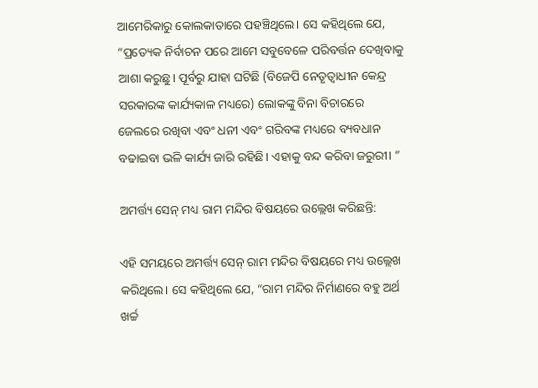ଆମେରିକାରୁ କୋଲକାତାରେ ପହଞ୍ଚିଥିଲେ। ସେ କହିଥିଲେ ଯେ, “ପ୍ରତ୍ୟେକ ନିର୍ବାଚନ ପରେ ଆମେ ସବୁବେଳେ ପରିବର୍ତ୍ତନ ଦେଖିବାକୁ ଆଶା କରୁଛୁ। ପୂର୍ବରୁ ଯାହା ଘଟିଛି (ବିଜେପି ନେତୃତ୍ୱାଧୀନ କେନ୍ଦ୍ର ସରକାରଙ୍କ କାର୍ଯ୍ୟକାଳ ମଧ୍ୟରେ) ଲୋକଙ୍କୁ ବିନା ବିଚାରରେ ଜେଲରେ ରଖିବା ଏବଂ ଧନୀ ଏବଂ ଗରିବଙ୍କ ମଧ୍ୟରେ ବ୍ୟବଧାନ ବଢାଇବା ଭଳି କାର୍ଯ୍ୟ ଜାରି ରହିଛି। ଏହାକୁ ବନ୍ଦ କରିବା ଜରୁରୀ। ”

ଅମର୍ତ୍ତ୍ୟ ସେନ୍ ମଧ୍ୟ ରାମ ମନ୍ଦିର ବିଷୟରେ ଉଲ୍ଲେଖ କରିଛନ୍ତି:

ଏହି ସମୟରେ ଅମର୍ତ୍ତ୍ୟ ସେନ୍ ରାମ ମନ୍ଦିର ବିଷୟରେ ମଧ୍ୟ ଉଲ୍ଲେଖ କରିଥିଲେ। ସେ କହିଥିଲେ ଯେ, “ରାମ ମନ୍ଦିର ନିର୍ମାଣରେ ବହୁ ଅର୍ଥ ଖର୍ଚ୍ଚ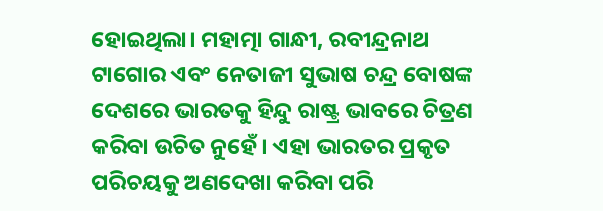ହୋଇଥିଲା। ମହାତ୍ମା ଗାନ୍ଧୀ, ରବୀନ୍ଦ୍ରନାଥ ଟାଗୋର ଏବଂ ନେତାଜୀ ସୁଭାଷ ଚନ୍ଦ୍ର ବୋଷଙ୍କ ଦେଶରେ ଭାରତକୁ ହିନ୍ଦୁ ରାଷ୍ଟ୍ର ଭାବରେ ଚିତ୍ରଣ କରିବା ଉଚିତ ନୁହେଁ। ଏହା ଭାରତର ପ୍ରକୃତ ପରିଚୟକୁ ଅଣଦେଖା କରିବା ପରି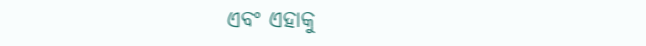ଏବଂ ଏହାକୁ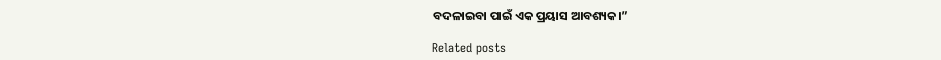ବଦଳାଇବା ପାଇଁ ଏକ ପ୍ରୟାସ ଆବଶ୍ୟକ।”

Related posts